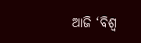ଆଜି ‘ବିଶ୍ବ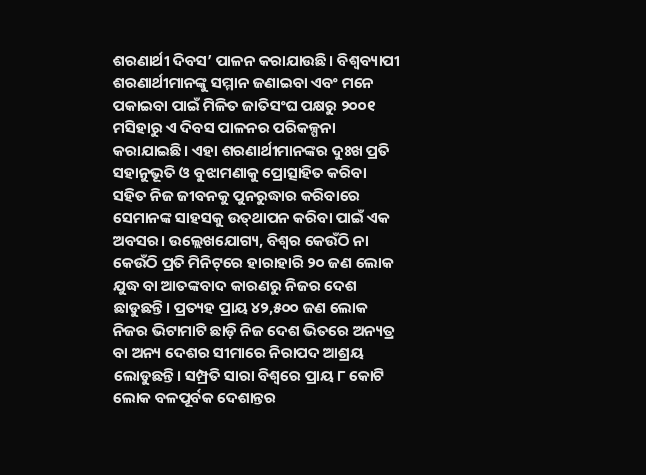ଶରଣାର୍ଥୀ ଦିବସ’ ପାଳନ କରାଯାଉଛି। ବିଶ୍ବବ୍ୟାପୀ ଶରଣାର୍ଥୀମାନଙ୍କୁ ସମ୍ମାନ ଜଣାଇବା ଏବଂ ମନେ ପକାଇବା ପାଇଁ ମିଳିତ ଜାତିସଂଘ ପକ୍ଷରୁ ୨୦୦୧ ମସିହାରୁ ଏ ଦିବସ ପାଳନର ପରିକଳ୍ପନା କରାଯାଇଛି। ଏହା ଶରଣାର୍ଥୀମାନଙ୍କର ଦୁଃଖ ପ୍ରତି ସହାନୁଭୂତି ଓ ବୁଝାମଣାକୁ ପ୍ରୋତ୍ସାହିତ କରିବା ସହିତ ନିଜ ଜୀବନକୁ ପୁନରୁଦ୍ଧାର କରିବାରେ ସେମାନଙ୍କ ସାହସକୁ ଉତ୍‌ଥାପନ କରିବା ପାଇଁ ଏକ ଅବସର। ଉଲ୍ଲେଖଯୋଗ୍ୟ, ବିଶ୍ବର କେଉଁଠି ନା କେଉଁଠି ପ୍ରତି ମିନିଟ୍‌ରେ ହାରାହାରି ୨୦ ଜଣ ଲୋକ ଯୁଦ୍ଧ ବା ଆତଙ୍କବାଦ କାରଣରୁ ନିଜର ଦେଶ ଛାଡୁଛନ୍ତି। ପ୍ରତ୍ୟହ ପ୍ରାୟ ୪୨,୫୦୦ ଜଣ ଲୋକ ନିଜର ଭିଟାମାଟି ଛାଡ଼ି ନିଜ ଦେଶ ଭିତରେ ଅନ୍ୟତ୍ର ବା ଅନ୍ୟ ଦେଶର ସୀମାରେ ନିରାପଦ ଆଶ୍ରୟ ଲୋଡୁଛନ୍ତି। ସମ୍ପ୍ରତି ସାରା ବିଶ୍ବରେ ପ୍ରାୟ ୮ କୋଟି ଲୋକ ବଳପୂର୍ବକ ଦେଶାନ୍ତର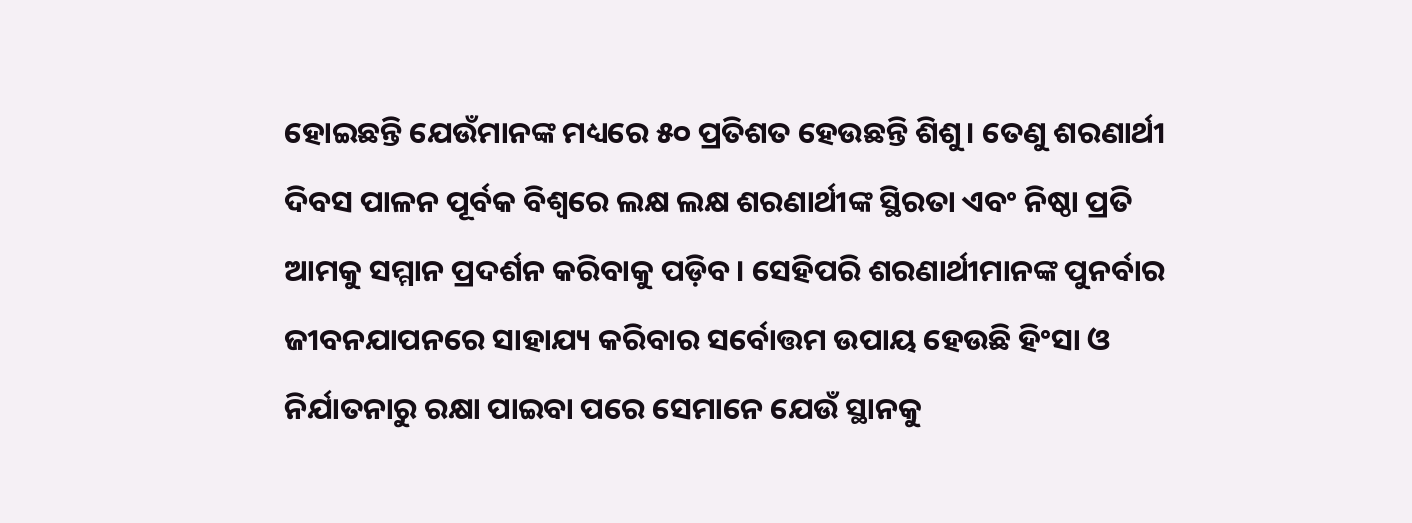ହୋଇଛନ୍ତି ଯେଉଁମାନଙ୍କ ମଧ୍ୟରେ ୫୦ ପ୍ରତିଶତ ହେଉଛନ୍ତି ଶିଶୁ। ତେଣୁ ଶରଣାର୍ଥୀ ଦିବସ ପାଳନ ପୂର୍ବକ ବିଶ୍ବରେ ଲକ୍ଷ ଲକ୍ଷ ଶରଣାର୍ଥୀଙ୍କ ସ୍ଥିରତା ଏବଂ ନିଷ୍ଠା ପ୍ରତି ଆମକୁ ସମ୍ମାନ ପ୍ରଦର୍ଶନ କରିବାକୁ ପଡ଼ିବ। ସେହିପରି ଶରଣାର୍ଥୀମାନଙ୍କ ପୁନର୍ବାର ଜୀବନଯାପନରେ ସାହାଯ୍ୟ କରିବାର ସର୍ବୋତ୍ତମ ଉପାୟ ହେଉଛି ହିଂସା ଓ ନିର୍ଯାତନାରୁ ରକ୍ଷା ପାଇବା ପରେ ସେମାନେ ଯେଉଁ ସ୍ଥାନକୁ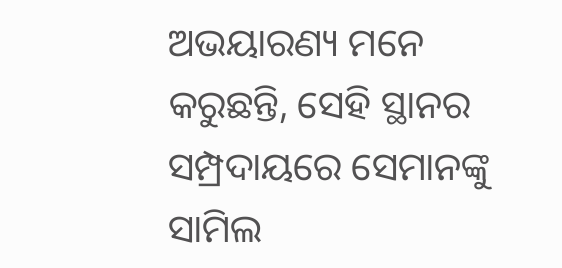ଅଭୟାରଣ୍ୟ ମନେ କରୁଛନ୍ତି, ସେହି ସ୍ଥାନର ସମ୍ପ୍ରଦାୟରେ ସେମାନଙ୍କୁ ସାମିଲ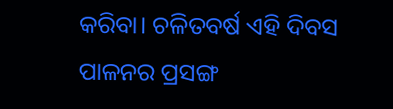କରିବା। ଚଳିତବର୍ଷ ଏହି ଦିବସ ପାଳନର ପ୍ରସଙ୍ଗ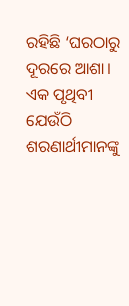ରହିଛି ‘ଘରଠାରୁ ଦୂରରେ ଆଶା। ଏକ ପୃଥିବୀ ଯେଉଁଠି ଶରଣାର୍ଥୀମାନଙ୍କୁ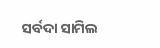ସର୍ବଦା ସାମିଲ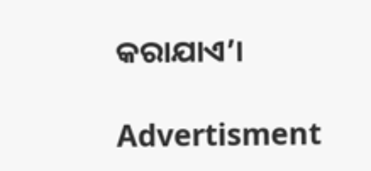କରାଯାଏ’।

Advertisment